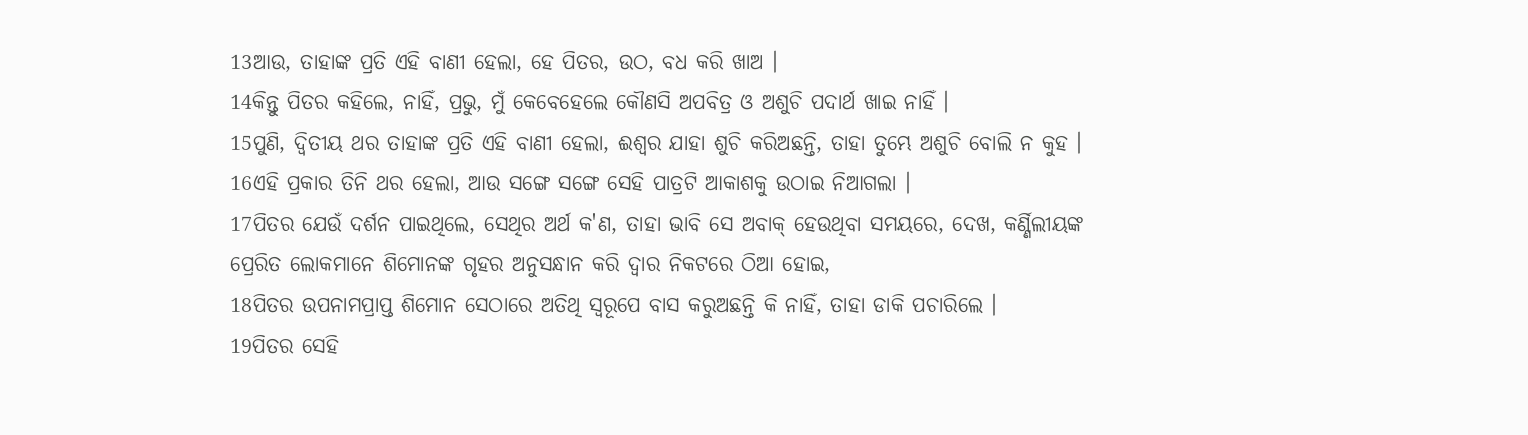13ଆଉ, ତାହାଙ୍କ ପ୍ରତି ଏହି ବାଣୀ ହେଲା, ହେ ପିତର, ଉଠ, ବଧ କରି ଖାଅ ।
14କିନ୍ତୁ ପିତର କହିଲେ, ନାହିଁ, ପ୍ରଭୁ, ମୁଁ କେବେହେଲେ କୌଣସି ଅପବିତ୍ର ଓ ଅଶୁଚି ପଦାର୍ଥ ଖାଇ ନାହିଁ ।
15ପୁଣି, ଦ୍ୱିତୀୟ ଥର ତାହାଙ୍କ ପ୍ରତି ଏହି ବାଣୀ ହେଲା, ଈଶ୍ୱର ଯାହା ଶୁଚି କରିଅଛନ୍ତି, ତାହା ତୁମ୍ଭେ ଅଶୁଚି ବୋଲି ନ କୁହ ।
16ଏହି ପ୍ରକାର ତିନି ଥର ହେଲା, ଆଉ ସଙ୍ଗେ ସଙ୍ଗେ ସେହି ପାତ୍ରଟି ଆକାଶକୁ ଉଠାଇ ନିଆଗଲା ।
17ପିତର ଯେଉଁ ଦର୍ଶନ ପାଇଥିଲେ, ସେଥିର ଅର୍ଥ କ'ଣ, ତାହା ଭାବି ସେ ଅବାକ୍ ହେଉଥିବା ସମୟରେ, ଦେଖ, କର୍ଣ୍ଣିଲୀୟଙ୍କ ପ୍ରେରିତ ଲୋକମାନେ ଶିମୋନଙ୍କ ଗୃହର ଅନୁସନ୍ଧାନ କରି ଦ୍ୱାର ନିକଟରେ ଠିଆ ହୋଇ,
18ପିତର ଉପନାମପ୍ରାପ୍ତ ଶିମୋନ ସେଠାରେ ଅତିଥି ସ୍ୱରୂପେ ବାସ କରୁଅଛନ୍ତି କି ନାହିଁ, ତାହା ଡାକି ପଚାରିଲେ ।
19ପିତର ସେହି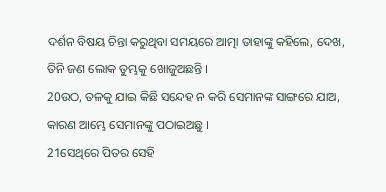ଦର୍ଶନ ବିଷୟ ଚିନ୍ତା କରୁଥିବା ସମୟରେ ଆତ୍ମା ତାହାଙ୍କୁ କହିଲେ, ଦେଖ, ତିନି ଜଣ ଲୋକ ତୁମ୍ଭକୁ ଖୋଜୁଅଛନ୍ତି ।
20ଉଠ, ତଳକୁ ଯାଇ କିଛି ସନ୍ଦେହ ନ କରି ସେମାନଙ୍କ ସାଙ୍ଗରେ ଯାଅ, କାରଣ ଆମ୍ଭେ ସେମାନଙ୍କୁ ପଠାଇଅଛୁ ।
21ସେଥିରେ ପିତର ସେହି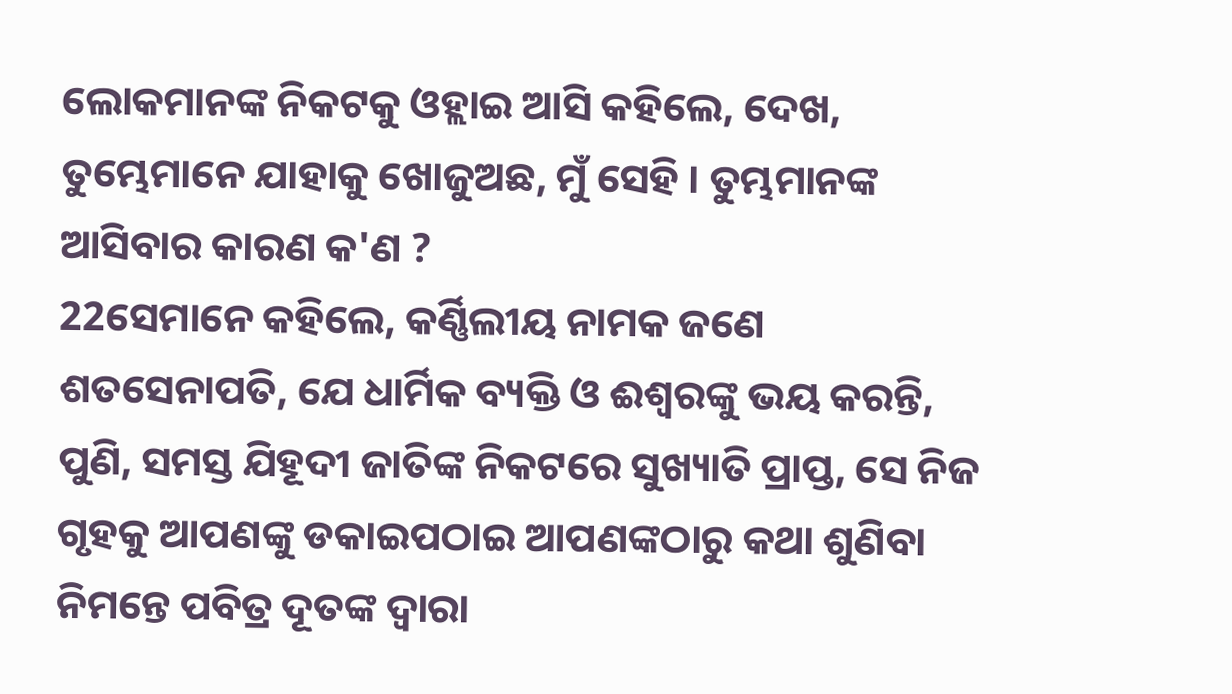ଲୋକମାନଙ୍କ ନିକଟକୁ ଓହ୍ଲାଇ ଆସି କହିଲେ, ଦେଖ, ତୁମ୍ଭେମାନେ ଯାହାକୁ ଖୋଜୁଅଛ, ମୁଁ ସେହି । ତୁମ୍ଭମାନଙ୍କ ଆସିବାର କାରଣ କ'ଣ ?
22ସେମାନେ କହିଲେ, କର୍ଣ୍ଣିଲୀୟ ନାମକ ଜଣେ ଶତସେନାପତି, ଯେ ଧାର୍ମିକ ବ୍ୟକ୍ତି ଓ ଈଶ୍ୱରଙ୍କୁ ଭୟ କରନ୍ତି, ପୁଣି, ସମସ୍ତ ଯିହୂଦୀ ଜାତିଙ୍କ ନିକଟରେ ସୁଖ୍ୟାତି ପ୍ରାପ୍ତ, ସେ ନିଜ ଗୃହକୁ ଆପଣଙ୍କୁ ଡକାଇପଠାଇ ଆପଣଙ୍କଠାରୁ କଥା ଶୁଣିବା ନିମନ୍ତେ ପବିତ୍ର ଦୂତଙ୍କ ଦ୍ୱାରା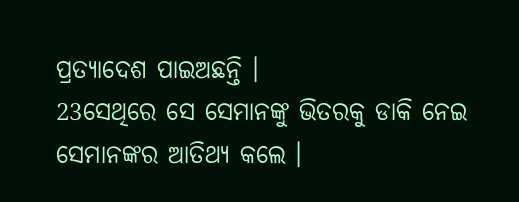ପ୍ରତ୍ୟାଦେଶ ପାଇଅଛନ୍ତି ।
23ସେଥିରେ ସେ ସେମାନଙ୍କୁ ଭିତରକୁ ଡାକି ନେଇ ସେମାନଙ୍କର ଆତିଥ୍ୟ କଲେ ।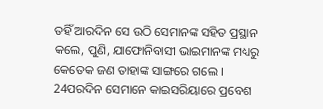ତହିଁ ଆରଦିନ ସେ ଉଠି ସେମାନଙ୍କ ସହିତ ପ୍ରସ୍ଥାନ କଲେ, ପୁଣି, ଯାଫୋନିବାସୀ ଭାଇମାନଙ୍କ ମଧ୍ୟରୁ କେତେକ ଜଣ ତାହାଙ୍କ ସାଙ୍ଗରେ ଗଲେ ।
24ପରଦିନ ସେମାନେ କାଇସରିୟାରେ ପ୍ରବେଶ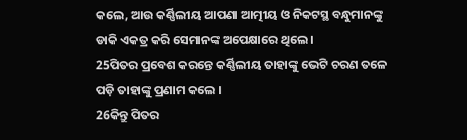କଲେ, ଆଉ କର୍ଣ୍ଣିଲୀୟ ଆପଣା ଆତ୍ମୀୟ ଓ ନିକଟସ୍ଥ ବନ୍ଧୁମାନଙ୍କୁ ଡାକି ଏକତ୍ର କରି ସେମାନଙ୍କ ଅପେକ୍ଷାରେ ଥିଲେ ।
25ପିତର ପ୍ରବେଶ କରନ୍ତେ କର୍ଣ୍ଣିଲୀୟ ତାହାଙ୍କୁ ଭେଟି ଚରଣ ତଳେ ପଡ଼ି ତାହାଙ୍କୁ ପ୍ରଣାମ କଲେ ।
26କିନ୍ତୁ ପିତର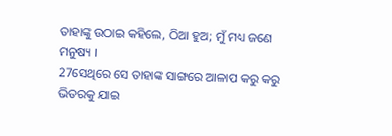ତାହାଙ୍କୁ ଉଠାଇ କହିଲେ, ଠିଆ ହୁଅ; ମୁଁ ମଧ୍ୟ ଜଣେ ମନୁଷ୍ୟ ।
27ସେଥିରେ ସେ ତାହାଙ୍କ ସାଙ୍ଗରେ ଆଳାପ କରୁ କରୁ ଭିତରକୁ ଯାଇ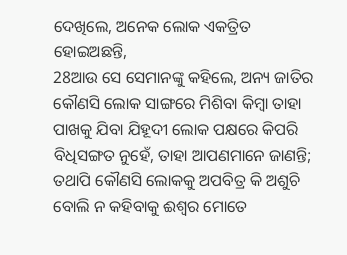ଦେଖିଲେ, ଅନେକ ଲୋକ ଏକତ୍ରିତ ହୋଇଅଛନ୍ତି,
28ଆଉ ସେ ସେମାନଙ୍କୁ କହିଲେ, ଅନ୍ୟ ଜାତିର କୌଣସି ଲୋକ ସାଙ୍ଗରେ ମିଶିବା କିମ୍ବା ତାହା ପାଖକୁ ଯିବା ଯିହୂଦୀ ଲୋକ ପକ୍ଷରେ କିପରି ବିଧିସଙ୍ଗତ ନୁହେଁ, ତାହା ଆପଣମାନେ ଜାଣନ୍ତି; ତଥାପି କୌଣସି ଲୋକକୁ ଅପବିତ୍ର କି ଅଶୁଚି ବୋଲି ନ କହିବାକୁ ଈଶ୍ୱର ମୋତେ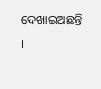ଦେଖାଇଅଛନ୍ତି ।